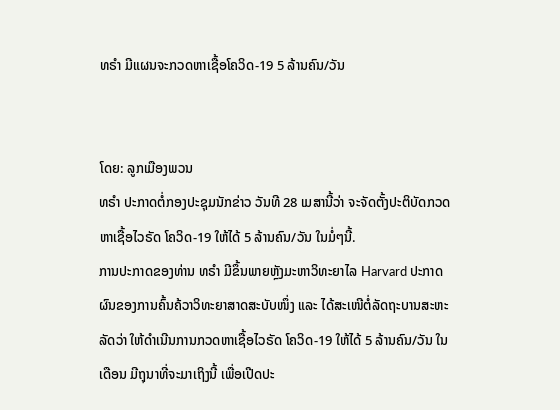ທຣຳ ມີແຜນຈະກວດຫາເຊື້ອໂຄວິດ-19 5 ລ້ານຄົນ/ວັນ


ໂດຍ: ລູກເມືອງພວນ
ທຣຳ ປະກາດຕໍ່ກອງປະຊຸມນັກຂ່າວ ວັນທີ 28 ເມສານີ້ວ່າ ຈະຈັດຕັ້ງປະຕິບັດກວດຫາເຊື້ອໄວຣັດ ໂຄວິດ-19 ໃຫ້ໄດ້ 5 ລ້ານຄົນ/ວັນ ໃນມໍ່ໆນີ້.
ການປະກາດຂອງທ່ານ ທຣຳ ມີຂຶ້ນພາຍຫຼັງມະຫາວິທະຍາໄລ Harvard ປະກາດຜົນຂອງການຄົ້ນຄ້ວາວິທະຍາສາດສະບັບໜຶ່ງ ແລະ ໄດ້ສະເໜີຕໍ່ລັດຖະບານສະຫະລັດວ່າ ໃຫ້ດຳເນີນການກວດຫາເຊື້ອໄວຣັດ ໂຄວິດ-19 ໃຫ້ໄດ້ 5 ລ້ານຄົນ/ວັນ ໃນເດືອນ ມີຖຸນາທີ່ຈະມາເຖິງນີ້ ເພື່ອເປີດປະ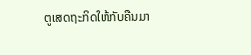ຕູເສດຖະກິດໃຫ້ກັບຄືນມາ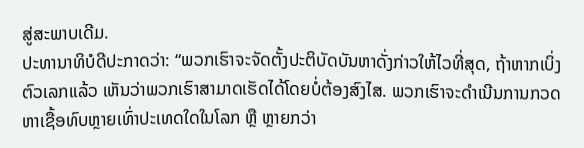ສູ່ສະພາບເດີມ.
ປະທານາທິບໍດີປະກາດວ່າ: “ພວກເຮົາຈະຈັດຕັ້ງປະຕິບັດບັນຫາດັ່ງກ່າວໃຫ້ໄວທີ່ສຸດ, ຖ້າຫາກເບິ່ງຕົວເລກແລ້ວ ເຫັນວ່າພວກເຮົາສາມາດເຮັດໄດ້ໂດຍບໍ່ຕ້ອງສົງໄສ. ພວກເຮົາຈະດຳເນີນການກວດຫາເຊື້ອທົບຫຼາຍເທົ່າປະເທດໃດໃນໂລກ ຫຼື ຫຼາຍກວ່າ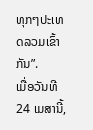ທຸກໆປະເທດລວມເຂົ້າກັນ”.
ເມື່ອວັນທີ 24 ເມສານີ້,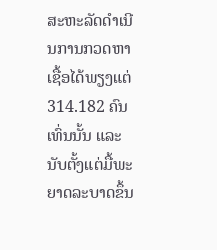ສະຫະລັດດຳເນີນການກວດຫາເຊື້ອໄດ້ພຽງແຕ່ 314.182 ຄົນເທົ່ນນັ້ນ ແລະ ນັບຕັ້ງແຕ່ມື້ພະຍາດລະບາດຂຶ້ນ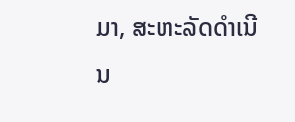ມາ, ສະຫະລັດດຳເນີນ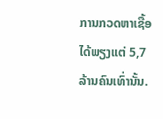ການກວດຫາເຊື້ອໄດ້ພຽງແຕ່ 5,7 ລ້ານຄົນເທົ່ານັ້ນ.